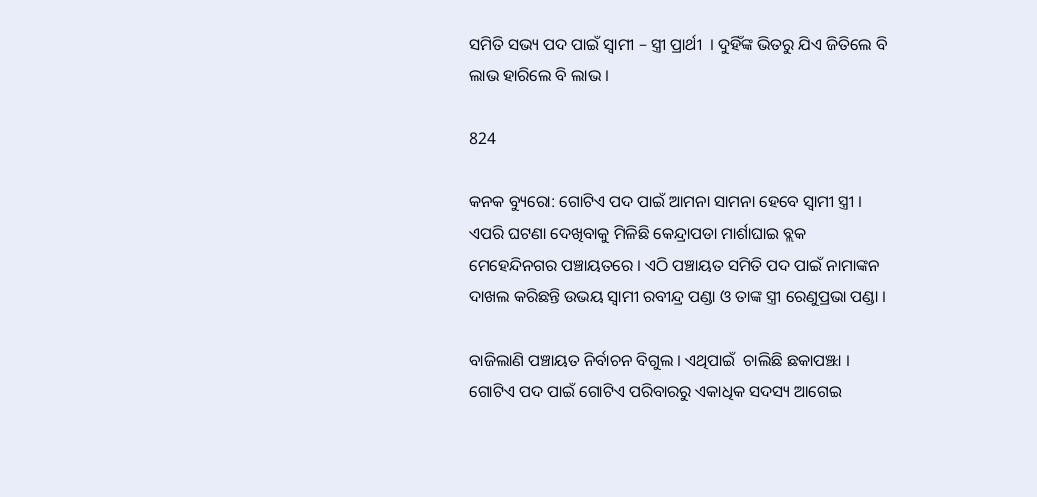ସମିତି ସଭ୍ୟ ପଦ ପାଇଁ ସ୍ୱାମୀ – ସ୍ତ୍ରୀ ପ୍ରାର୍ଥୀ  । ଦୁହିଁଙ୍କ ଭିତରୁ ଯିଏ ଜିତିଲେ ବି ଲାଭ ହାରିଲେ ବି ଲାଭ ।

824

କନକ ବ୍ୟୁରୋ: ଗୋଟିଏ ପଦ ପାଇଁ ଆମନା ସାମନା ହେବେ ସ୍ୱାମୀ ସ୍ତ୍ରୀ । ଏପରି ଘଟଣା ଦେଖିବାକୁ ମିଳିଛି କେନ୍ଦ୍ରାପଡା ମାର୍ଶାଘାଇ ବ୍ଲକ ମେହେନ୍ଦିନଗର ପଞ୍ଚାୟତରେ । ଏଠି ପଞ୍ଚାୟତ ସମିତି ପଦ ପାଇଁ ନାମାଙ୍କନ ଦାଖଲ କରିଛନ୍ତି ଉଭୟ ସ୍ୱାମୀ ରବୀନ୍ଦ୍ର ପଣ୍ଡା ଓ ତାଙ୍କ ସ୍ତ୍ରୀ ରେଣୁପ୍ରଭା ପଣ୍ଡା ।

ବାଜିଲାଣି ପଞ୍ଚାୟତ ନିର୍ବାଚନ ବିଗୁଲ । ଏଥିପାଇଁ  ଚାଲିଛି ଛକାପଞ୍ଝା । ଗୋଟିଏ ପଦ ପାଇଁ ଗୋଟିଏ ପରିବାରରୁ ଏକାଧିକ ସଦସ୍ୟ ଆଗେଇ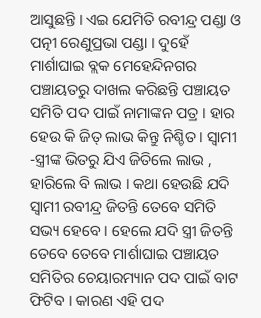ଆସୁଛନ୍ତି । ଏଇ ଯେମିତି ରବୀନ୍ଦ୍ର ପଣ୍ଡା ଓ ପତ୍ନୀ ରେଣୁପ୍ରଭା ପଣ୍ଡା । ଦୁହେଁ ମାର୍ଶାଘାଇ ବ୍ଲକ ମେହେନ୍ଦିନଗର ପଞ୍ଚାୟତରୁ ଦାଖଲ କରିଛନ୍ତି ପଞ୍ଚାୟତ ସମିତି ପଦ ପାଇଁ ନାମାଙ୍କନ ପତ୍ର । ହାର ହେଉ କି ଜିତ୍ ଲାଭ କିନ୍ତୁ ନିଶ୍ଚିତ । ସ୍ୱାମୀ -ସ୍ତ୍ରୀଙ୍କ ଭିତରୁ ଯିଏ ଜିତିଲେ ଲାଭ , ହାରିଲେ ବି ଲାଭ । କଥା ହେଉଛି ଯଦି ସ୍ୱାମୀ ରବୀନ୍ଦ୍ର ଜିତନ୍ତି ତେବେ ସମିତି ସଭ୍ୟ ହେବେ । ହେଲେ ଯଦି ସ୍ତ୍ରୀ ଜିତନ୍ତି ତେବେ ତେବେ ମାର୍ଶାଘାଇ ପଞ୍ଚାୟତ ସମିତିର ଚେୟାରମ୍ୟାନ ପଦ ପାଇଁ ବାଟ ଫିଟିବ । କାରଣ ଏହି ପଦ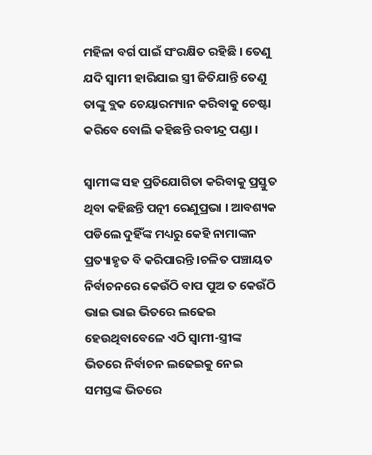ମହିଳା ବର୍ଗ ପାଇଁ ସଂରକ୍ଷିତ ରହିଛି । ତେଣୁ ଯଦି ସ୍ୱାମୀ ହାରିଯାଇ ସ୍ତ୍ରୀ ଜିତିଯାନ୍ତି ତେଣୁ ତାଙ୍କୁ ବ୍ଲକ ଚେୟାରମ୍ୟାନ କରିବାକୁ ଚେଷ୍ଟା କରିବେ ବୋଲି କହିଛନ୍ତି ରବୀନ୍ଦ୍ର ପଣ୍ଡା ।

ସ୍ୱାମୀଙ୍କ ସହ ପ୍ରତିଯୋଗିତା କରିବାକୁ ପ୍ରସ୍ତୁତ ଥିବା କହିଛନ୍ତି ପତ୍ନୀ ରେଣୁପ୍ରଭା । ଆବଶ୍ୟକ ପଡିଲେ ଦୁହିଁଙ୍କ ମଧ୍ୟରୁ କେହି ନାମାଙ୍କନ ପ୍ରତ୍ୟାହୃତ ବି କରିପାରନ୍ତି ।ଚଳିତ ପଞ୍ଚାୟତ ନିର୍ବାଚନରେ କେଉଁଠି ବାପ ପୁଅ ତ କେଉଁଠି ଭାଇ ଭାଇ ଭିତରେ ଲଢେଇ ହେଉଥିବାବେଳେ ଏଠି ସ୍ୱାମୀ-ସ୍ତ୍ରୀଙ୍କ ଭିତରେ ନିର୍ବାଚନ ଲଢେଇକୁ ନେଇ ସମସ୍ତଙ୍କ ଭିତରେ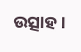ଉତ୍ସାହ ।